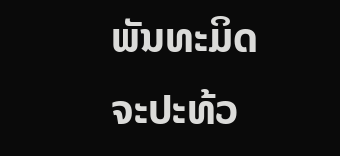ພັນທະມິດຈະປະທ້ວ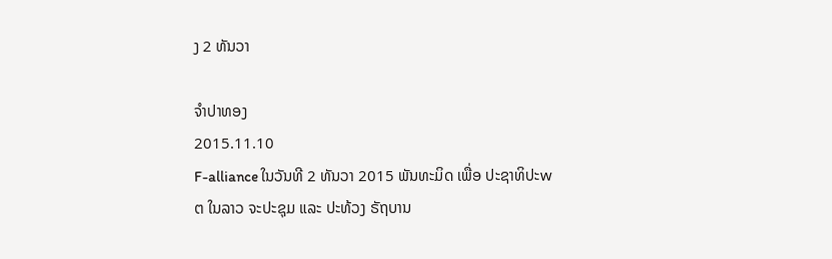ງ 2 ທັນວາ

ຈໍາປາທອງ
2015.11.10
F-alliance ໃນວັນທີ 2 ທັນວາ 2015 ພັນທະມິດ ເພື່ອ ປະຊາທິປະwຕ ໃນລາວ ຈະປະຊຸມ ແລະ ປະທ້ວງ ຣັຖບານ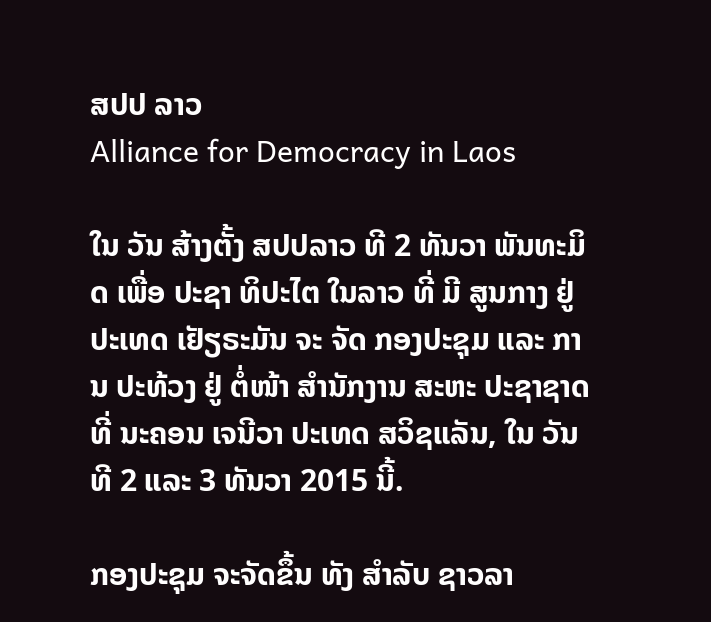ສປປ ລາວ
Alliance for Democracy in Laos

ໃນ ວັນ ສ້າງຕັ້ງ ສປປລາວ ທີ 2 ທັນວາ ພັນທະມິດ ເພື່ອ ປະຊາ ທິປະໄຕ ໃນລາວ ທີ່ ມີ ສູນກາງ ຢູ່ ປະເທດ ເຢັຽຣະມັນ ຈະ ຈັດ ກອງປະຊຸມ ແລະ ການ ປະທ້ວງ ຢູ່ ຕໍ່ໜ້າ ສໍານັກງານ ສະຫະ ປະຊາຊາດ ທີ່ ນະຄອນ ເຈນີວາ ປະເທດ ສວິຊແລັນ, ໃນ ວັນທີ 2 ແລະ 3 ທັນວາ 2015 ນີ້.

ກອງປະຊຸມ ຈະຈັດຂຶ້ນ ທັງ ສໍາລັບ ຊາວລາ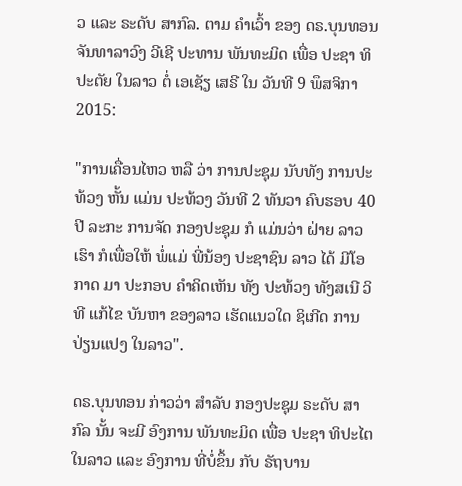ວ ແລະ ຣະດັບ ສາກົລ. ຕາມ ຄໍາເວົ້າ ຂອງ ດຣ.ບຸນທອນ ຈັນທາລາວົງ ວີເຊີ ປະທານ ພັນທະມິດ ເພື່ອ ປະຊາ ທິປະຕັຍ ໃນລາວ ຕໍ່ ເອເຊັຽ ເສຣີ ໃນ ວັນທີ 9 ພຶສຈິກາ 2015:

"ການເຄື່ອນໄຫວ ຫລື ວ່າ ການປະຊຸມ ນັບທັງ ການປະທ້ວງ ຫັ້ນ ແມ່ນ ປະທ້ວງ ວັນທີ 2 ທັນວາ ຄົບຮອບ 40 ປີ ລະກະ ການຈັດ ກອງປະຊຸມ ກໍ ແມ່ນວ່າ ຝ່າຍ ລາວເຮົາ ກໍເພື່ອໃຫ້ ພໍ່ແມ່ ພີ່ນ້ອງ ປະຊາຊົນ ລາວ ໄດ້ ມີໂອກາດ ມາ ປະກອບ ຄໍາຄິດເຫັນ ທັງ ປະທ້ວງ ທັງສເນີ ວິທີ ແກ້ໄຂ ບັນຫາ ຂອງລາວ ເຮັດແນວໃດ ຊິເກີດ ການປ່ຽນແປງ ໃນລາວ".

ດຣ.ບຸນທອນ ກ່າວວ່າ ສໍາລັບ ກອງປະຊຸມ ຣະດັບ ສາກົລ ນັ້ນ ຈະມີ ອົງການ ພັນທະມິດ ເພື່ອ ປະຊາ ທິປະໄຕ ໃນລາວ ແລະ ອົງການ ທີ່ບໍ່ຂຶ້ນ ກັບ ຣັຖບານ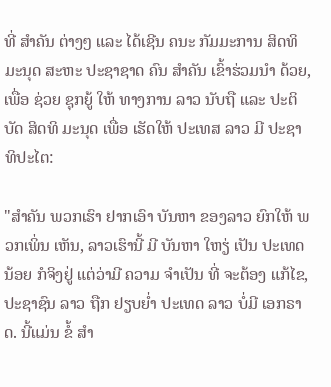ທີ່ ສໍາຄັນ ຕ່າງໆ ແລະ ໄດ້ເຊີນ ຄນະ ກັມມະການ ສິດທິ ມະນຸດ ສະຫະ ປະຊາຊາດ ຄົນ ສໍາຄັນ ເຂົ້າຮ່ວມນໍາ ດ້ວຍ, ເພື່ອ ຊ່ວຍ ຊຸກຍູ້ ໃຫ້ ທາງການ ລາວ ນັບຖື ແລະ ປະຕິບັດ ສິດທິ ມະນຸດ ເພື່ອ ເຮັດໃຫ້ ປະເທສ ລາວ ມີ ປະຊາທິປະໄຕ:

"ສໍາຄັນ ພວກເຮົາ ຢາກເອົາ ບັນຫາ ຂອງລາວ ຍົກໃຫ້ ພວກເພິ່ນ ເຫັນ, ລາວເຮົານີ້ ມີ ບັນຫາ ໃຫຽ່ ເປັນ ປະເທດ ນ້ອຍ ກໍຈິງຢູ່ ແຕ່ວ່າມີ ຄວາມ ຈໍາເປັນ ທີ່ ຈະຕ້ອງ ແກ້ໄຂ, ປະຊາຊົນ ລາວ ຖືກ ຢຽບຍໍ່າ ປະເທດ ລາວ ບໍ່ມີ ເອກຣາດ. ນີ້ແມ່ນ ຂໍ້ ສໍາ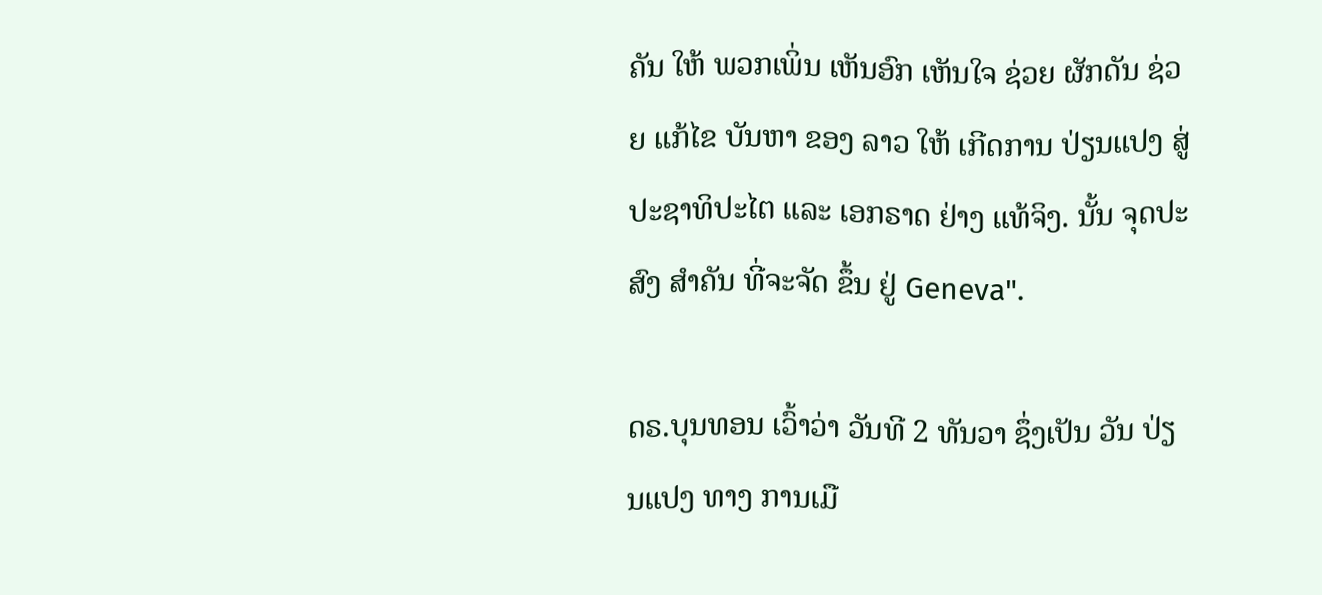ຄັນ ໃຫ້ ພວກເພິ່ນ ເຫັນອົກ ເຫັນໃຈ ຊ່ວຍ ຜັກດັນ ຊ່ວຍ ແກ້ໄຂ ບັນຫາ ຂອງ ລາວ ໃຫ້ ເກີດການ ປ່ຽນແປງ ສູ່ ປະຊາທິປະໄຕ ແລະ ເອກຣາດ ຢ່າງ ແທ້ຈິງ. ນັ້ນ ຈຸດປະສົງ ສໍາຄັນ ທີ່ຈະຈັດ ຂຶ້ນ ຢູ່ Geneva".

ດຣ.ບຸນທອນ ເວົ້າວ່າ ວັນທີ 2 ທັນວາ ຊຶ່ງເປັນ ວັນ ປ່ຽນແປງ ທາງ ການເມື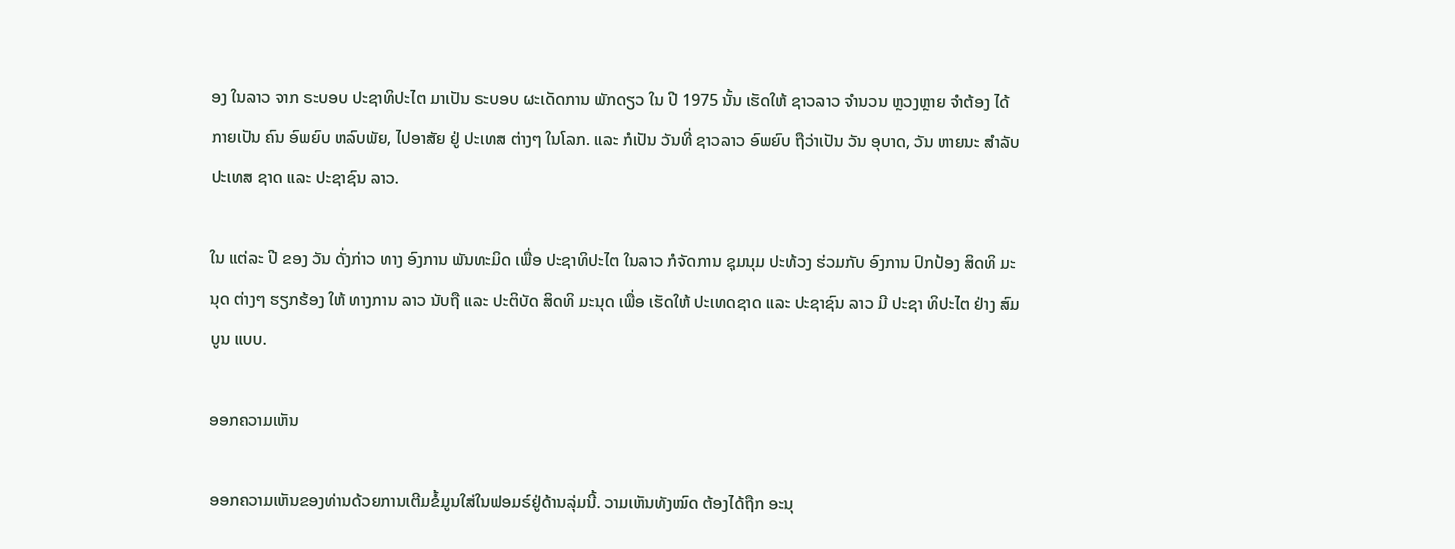ອງ ໃນລາວ ຈາກ ຣະບອບ ປະຊາທິປະໄຕ ມາເປັນ ຣະບອບ ຜະເດັດການ ພັກດຽວ ໃນ ປີ 1975 ນັ້ນ ເຮັດໃຫ້ ຊາວລາວ ຈໍານວນ ຫຼວງຫຼາຍ ຈໍາຕ້ອງ ໄດ້ ກາຍເປັນ ຄົນ ອົພຍົບ ຫລົບພັຍ, ໄປອາສັຍ ຢູ່ ປະເທສ ຕ່າງໆ ໃນໂລກ. ແລະ ກໍເປັນ ວັນທີ່ ຊາວລາວ ອົພຍົບ ຖືວ່າເປັນ ວັນ ອຸບາດ, ວັນ ຫາຍນະ ສຳລັບ ປະເທສ ຊາດ ແລະ ປະຊາຊົນ ລາວ.

ໃນ ແຕ່ລະ ປີ ຂອງ ວັນ ດັ່ງກ່າວ ທາງ ອົງການ ພັນທະມິດ ເພື່ອ ປະຊາທິປະໄຕ ໃນລາວ ກໍຈັດການ ຊຸມນຸມ ປະທ້ວງ ຮ່ວມກັບ ອົງການ ປົກປ້ອງ ສິດທິ ມະນຸດ ຕ່າງໆ ຮຽກຮ້ອງ ໃຫ້ ທາງການ ລາວ ນັບຖື ແລະ ປະຕິບັດ ສິດທິ ມະນຸດ ເພື່ອ ເຮັດໃຫ້ ປະເທດຊາດ ແລະ ປະຊາຊົນ ລາວ ມີ ປະຊາ ທິປະໄຕ ຢ່າງ ສົມບູນ ແບບ.

ອອກຄວາມເຫັນ

ອອກຄວາມເຫັນຂອງທ່ານດ້ວຍການເຕີມຂໍ້ມູນໃສ່ໃນຟອມຣ໌ຢູ່ດ້ານລຸ່ມນີ້. ວາມເຫັນທັງໝົດ ຕ້ອງໄດ້ຖືກ ອະນຸ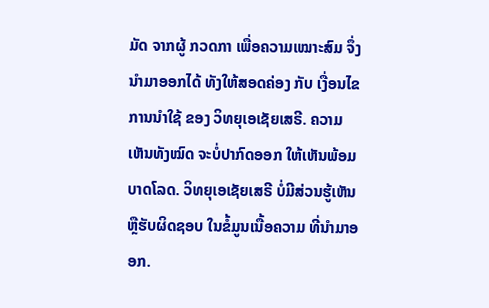ມັດ ຈາກຜູ້ ກວດກາ ເພື່ອຄວາມເໝາະສົມ ຈຶ່ງນໍາມາອອກໄດ້ ທັງໃຫ້ສອດຄ່ອງ ກັບ ເງື່ອນໄຂ ການນຳໃຊ້ ຂອງ ວິທຍຸເອເຊັຍເສຣີ. ຄວາມເຫັນທັງໝົດ ຈະບໍ່ປາກົດອອກ ໃຫ້ເຫັນພ້ອມບາດໂລດ. ວິທຍຸເອເຊັຍເສຣີ ບໍ່ມີສ່ວນຮູ້ເຫັນ ຫຼືຮັບຜິດຊອບ ໃນຂໍ້ມູນເນື້ອຄວາມ ທີ່ນໍາມາອອກ.